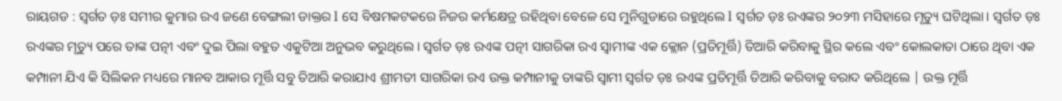ରାୟଗଡ : ସ୍ବର୍ଗତ ଡ଼ଃ ସମୀର କୁମାର ରଏ ଜଣେ ବେଙ୍ଗଲୀ ଡାକ୍ତର l ସେ ବିଷମକଟକରେ ନିଜର କର୍ମକ୍ଷେତ୍ର ରହିଥିବା ବେଳେ ସେ ମୁନିଗୁଡାରେ ରହୁଥିଲେ l ସ୍ବର୍ଗତ ଡ଼ଃ ରଏଙ୍କର ୨୦୨୩ ମସିହାରେ ମୃତ୍ୟୁ ଘଟିଥିଲା । ସ୍ବର୍ଗତ ଡ଼ଃ ରଏଙ୍କର ମୃତ୍ୟୁ ପରେ ତାଙ୍କ ପତ୍ନୀ ଏବଂ ଦୁଇ ପିଲା ବହୁତ ଏକୁଟିଆ ଅନୁଭବ କରୁଥିଲେ। ସ୍ବର୍ଗତ ଡ଼ଃ ରଏଙ୍କ ପତ୍ନୀ ସାଗରିକା ରଏ ସ୍ୱାମୀଙ୍କ ଏକ କ୍ଲୋନ (ପ୍ରତିମୂର୍ତ୍ତି) ତିଆରି କରିବାକୁ ସ୍ଥିର କଲେ ଏବଂ କୋଲକାତା ଠାରେ ଥିବା ଏକ କମ୍ପାନୀ ଯିଏ କି ସିଲିକନ ମଧ୍ୟରେ ମାନବ ଆକାର ମୂର୍ତ୍ତି ସବୁ ତିଆରି କରାଯାଏ ଶ୍ରୀମତୀ ସାଗରିକା ରଏ ଉକ୍ତ କମ୍ପାନୀକୁ ତାଙ୍କରି ସ୍ୱାମୀ ସ୍ବର୍ଗତ ଡ଼ଃ ରଏଙ୍କ ପ୍ରତିମୂର୍ତ୍ତି ତିଆରି କରିବାକୁ ବରାଦ କରିଥିଲେ | ଉକ୍ତ ମୂର୍ତ୍ତି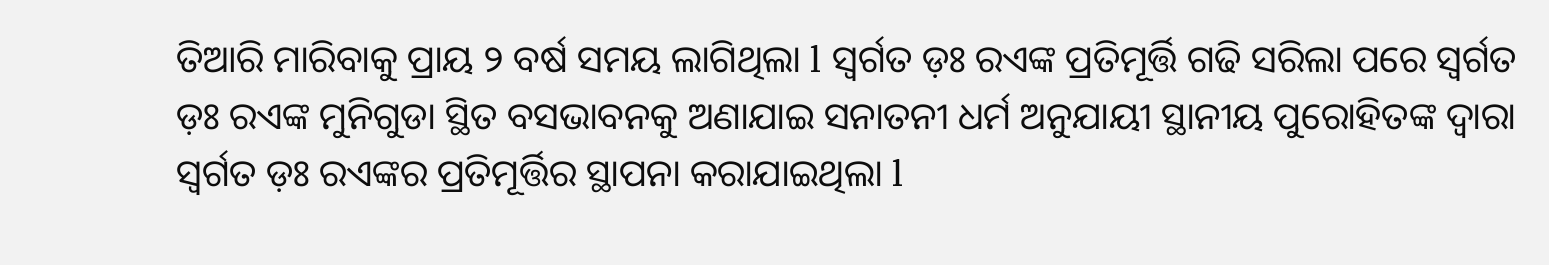ତିଆରି ମାରିବାକୁ ପ୍ରାୟ ୨ ବର୍ଷ ସମୟ ଲାଗିଥିଲା l ସ୍ବର୍ଗତ ଡ଼ଃ ରଏଙ୍କ ପ୍ରତିମୂର୍ତ୍ତି ଗଢି ସରିଲା ପରେ ସ୍ବର୍ଗତ ଡ଼ଃ ରଏଙ୍କ ମୁନିଗୁଡା ସ୍ଥିତ ବସଭାବନକୁ ଅଣାଯାଇ ସନାତନୀ ଧର୍ମ ଅନୁଯାୟୀ ସ୍ଥାନୀୟ ପୁରୋହିତଙ୍କ ଦ୍ୱାରା ସ୍ବର୍ଗତ ଡ଼ଃ ରଏଙ୍କର ପ୍ରତିମୂର୍ତ୍ତିର ସ୍ଥାପନା କରାଯାଇଥିଲା l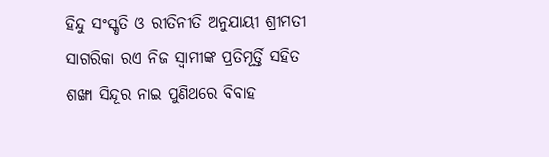ହିନ୍ଦୁ ସଂସ୍କୃତି ଓ ରୀତିନୀତି ଅନୁଯାୟୀ ଶ୍ରୀମତୀ ସାଗରିକା ରଏ ନିଜ ସ୍ୱାମୀଙ୍କ ପ୍ରତିମୂର୍ତ୍ତି ସହିତ ଶଙ୍ଖା ସିନ୍ଦୂର ନାଇ ପୁଣିଥରେ ବିବାହ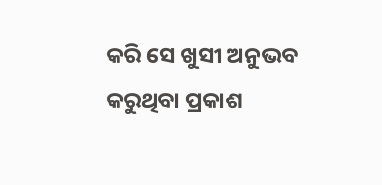କରି ସେ ଖୁସୀ ଅନୁଭବ କରୁଥିବା ପ୍ରକାଶ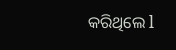କରିଥିଲେ l